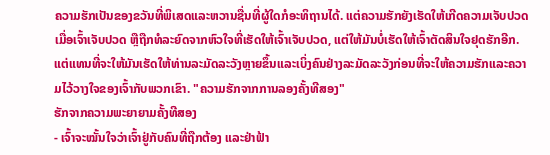ຄວາມຮັກເປັນຂອງຂວັນທີ່ພິເສດແລະຫວານຊື່ນທີ່ຜູ້ໃດກໍອະທິຖານໄດ້. ແຕ່ຄວາມຮັກຍັງເຮັດໃຫ້ເກີດຄວາມເຈັບປວດເມື່ອເຈົ້າເຈັບປວດ ຫຼືຖືກທໍລະຍົດຈາກຫົວໃຈທີ່ເຮັດໃຫ້ເຈົ້າເຈັບປວດ, ແຕ່ໃຫ້ມັນບໍ່ເຮັດໃຫ້ເຈົ້າຕັດສິນໃຈຢຸດຮັກອີກ. ແຕ່ແທນທີ່ຈະໃຫ້ມັນເຮັດໃຫ້ທ່ານລະມັດລະວັງຫຼາຍຂຶ້ນແລະເບິ່ງຄົນຢ່າງລະມັດລະວັງກ່ອນທີ່ຈະໃຫ້ຄວາມຮັກແລະຄວາມໄວ້ວາງໃຈຂອງເຈົ້າກັບພວກເຂົາ. "ຄວາມຮັກຈາກການລອງຄັ້ງທີສອງ"
ຮັກຈາກຄວາມພະຍາຍາມຄັ້ງທີສອງ
- ເຈົ້າຈະໝັ້ນໃຈວ່າເຈົ້າຢູ່ກັບຄົນທີ່ຖືກຕ້ອງ ແລະຢ່າຟ້າ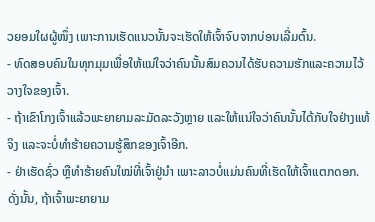ວຍອມໃຜຜູ້ໜຶ່ງ ເພາະການເຮັດແນວນັ້ນຈະເຮັດໃຫ້ເຈົ້າຈົບຈາກບ່ອນເລີ່ມຕົ້ນ.
- ທົດສອບຄົນໃນທຸກມຸມເພື່ອໃຫ້ແນ່ໃຈວ່າຄົນນັ້ນສົມຄວນໄດ້ຮັບຄວາມຮັກແລະຄວາມໄວ້ວາງໃຈຂອງເຈົ້າ.
- ຖ້າເຂົາໂກງເຈົ້າແລ້ວພະຍາຍາມລະມັດລະວັງຫຼາຍ ແລະໃຫ້ແນ່ໃຈວ່າຄົນນັ້ນໄດ້ກັບໃຈຢ່າງແທ້ຈິງ ແລະຈະບໍ່ທໍາຮ້າຍຄວາມຮູ້ສຶກຂອງເຈົ້າອີກ.
- ຢ່າເຮັດຊົ່ວ ຫຼືທຳຮ້າຍຄົນໃໝ່ທີ່ເຈົ້າຢູ່ນຳ ເພາະລາວບໍ່ແມ່ນຄົນທີ່ເຮັດໃຫ້ເຈົ້າແຕກດອກ. ດັ່ງນັ້ນ, ຖ້າເຈົ້າພະຍາຍາມ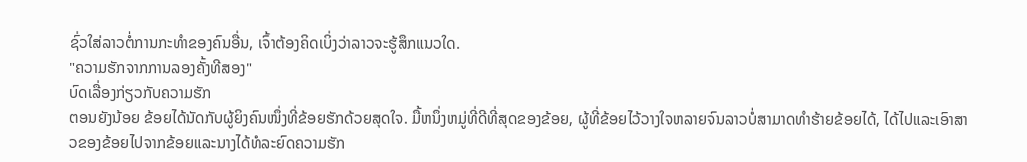ຊົ່ວໃສ່ລາວຕໍ່ການກະທໍາຂອງຄົນອື່ນ, ເຈົ້າຕ້ອງຄິດເບິ່ງວ່າລາວຈະຮູ້ສຶກແນວໃດ.
"ຄວາມຮັກຈາກການລອງຄັ້ງທີສອງ"
ບົດເລື່ອງກ່ຽວກັບຄວາມຮັກ
ຕອນຍັງນ້ອຍ ຂ້ອຍໄດ້ນັດກັບຜູ້ຍິງຄົນໜຶ່ງທີ່ຂ້ອຍຮັກດ້ວຍສຸດໃຈ. ມື້ຫນຶ່ງຫມູ່ທີ່ດີທີ່ສຸດຂອງຂ້ອຍ, ຜູ້ທີ່ຂ້ອຍໄວ້ວາງໃຈຫລາຍຈົນລາວບໍ່ສາມາດທໍາຮ້າຍຂ້ອຍໄດ້, ໄດ້ໄປແລະເອົາສາວຂອງຂ້ອຍໄປຈາກຂ້ອຍແລະນາງໄດ້ທໍລະຍົດຄວາມຮັກ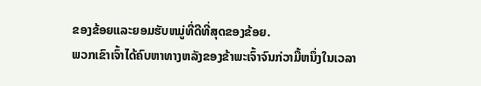ຂອງຂ້ອຍແລະຍອມຮັບຫມູ່ທີ່ດີທີ່ສຸດຂອງຂ້ອຍ.
ພວກເຂົາເຈົ້າໄດ້ຄົບຫາທາງຫລັງຂອງຂ້າພະເຈົ້າຈົນກ່ວາມື້ຫນຶ່ງໃນເວລາ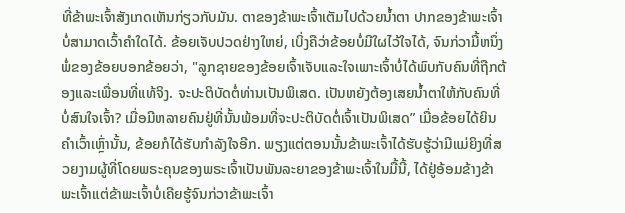ທີ່ຂ້າພະເຈົ້າສັງເກດເຫັນກ່ຽວກັບມັນ. ຕາຂອງຂ້າພະເຈົ້າເຕັມໄປດ້ວຍນ້ຳຕາ ປາກຂອງຂ້າພະເຈົ້າບໍ່ສາມາດເວົ້າຄຳໃດໄດ້. ຂ້ອຍເຈັບປວດຢ່າງໃຫຍ່, ເບິ່ງຄືວ່າຂ້ອຍບໍ່ມີໃຜໄວ້ໃຈໄດ້, ຈົນກ່ວາມື້ຫນຶ່ງພໍ່ຂອງຂ້ອຍບອກຂ້ອຍວ່າ, "ລູກຊາຍຂອງຂ້ອຍເຈົ້າເຈັບແລະໃຈເພາະເຈົ້າບໍ່ໄດ້ພົບກັບຄົນທີ່ຖືກຕ້ອງແລະເພື່ອນທີ່ແທ້ຈິງ. ຈະປະຕິບັດຕໍ່ທ່ານເປັນພິເສດ. ເປັນຫຍັງຕ້ອງເສຍນ້ຳຕາໃຫ້ກັບຄົນທີ່ບໍ່ສົນໃຈເຈົ້າ? ເມື່ອມີຫລາຍຄົນຢູ່ທີ່ນັ້ນພ້ອມທີ່ຈະປະຕິບັດຕໍ່ເຈົ້າເປັນພິເສດ” ເມື່ອຂ້ອຍໄດ້ຍິນຄຳເວົ້າເຫຼົ່ານັ້ນ, ຂ້ອຍກໍໄດ້ຮັບກຳລັງໃຈອີກ. ພຽງແຕ່ຕອນນັ້ນຂ້າພະເຈົ້າໄດ້ຮັບຮູ້ວ່າມີແມ່ຍິງທີ່ສວຍງາມຜູ້ທີ່ໂດຍພຣະຄຸນຂອງພຣະເຈົ້າເປັນພັນລະຍາຂອງຂ້າພະເຈົ້າໃນມື້ນີ້, ໄດ້ຢູ່ອ້ອມຂ້າງຂ້າພະເຈົ້າແຕ່ຂ້າພະເຈົ້າບໍ່ເຄີຍຮູ້ຈົນກ່ວາຂ້າພະເຈົ້າ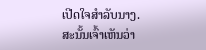ເປີດໃຈສໍາລັບນາງ.
ສະນັ້ນເຈົ້າເຫັນວ່າ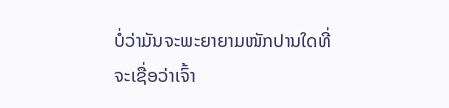ບໍ່ວ່າມັນຈະພະຍາຍາມໜັກປານໃດທີ່ຈະເຊື່ອວ່າເຈົ້າ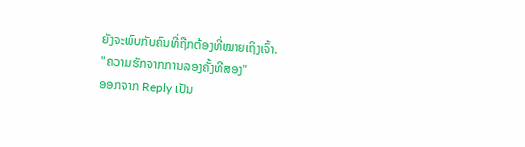ຍັງຈະພົບກັບຄົນທີ່ຖືກຕ້ອງທີ່ໝາຍເຖິງເຈົ້າ.
"ຄວາມຮັກຈາກການລອງຄັ້ງທີສອງ"
ອອກຈາກ Reply ເປັນ